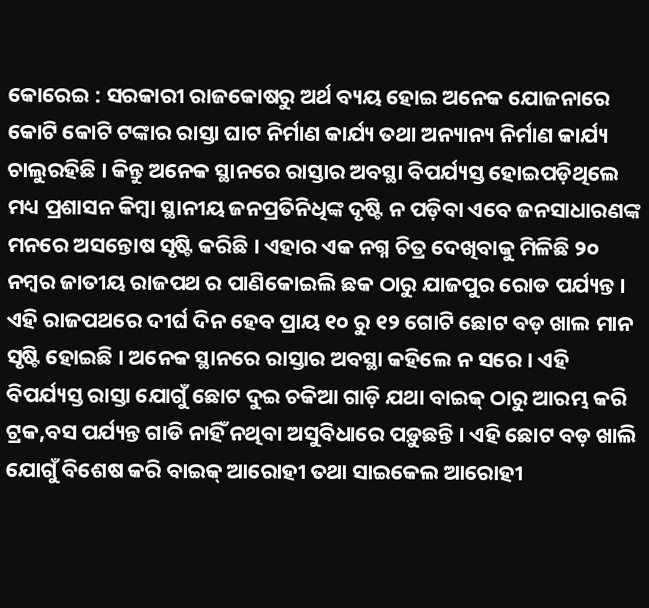କୋରେଇ : ସରକାରୀ ରାଜକୋଷରୁ ଅର୍ଥ ବ୍ୟୟ ହୋଇ ଅନେକ ଯୋଜନାରେ କୋଟି କୋଟି ଟଙ୍କାର ରାସ୍ତା ଘାଟ ନିର୍ମାଣ କାର୍ଯ୍ୟ ତଥା ଅନ୍ୟାନ୍ୟ ନିର୍ମାଣ କାର୍ଯ୍ୟ ଚାଲୁରହିଛି । କିନ୍ତୁ ଅନେକ ସ୍ଥାନରେ ରାସ୍ତାର ଅବସ୍ଥା ବିପର୍ଯ୍ୟସ୍ତ ହୋଇପଡ଼ିଥିଲେ ମଧ୍ୟ ପ୍ରଶାସନ କିମ୍ବା ସ୍ଥାନୀୟ ଜନପ୍ରତିନିଧିଙ୍କ ଦୃଷ୍ଟି ନ ପଡ଼ିବା ଏବେ ଜନସାଧାରଣଙ୍କ ମନରେ ଅସନ୍ତୋଷ ସୃଷ୍ଟି କରିଛି । ଏହାର ଏକ ନଗ୍ନ ଚିତ୍ର ଦେଖିବାକୁ ମିଳିଛି ୨୦ ନମ୍ବର ଜାତୀୟ ରାଜପଥ ର ପାଣିକୋଇଲି ଛକ ଠାରୁ ଯାଜପୁର ରୋଡ ପର୍ଯ୍ୟନ୍ତ । ଏହି ରାଜପଥରେ ଦୀର୍ଘ ଦିନ ହେବ ପ୍ରାୟ ୧୦ ରୁ ୧୨ ଗୋଟି ଛୋଟ ବଡ଼ ଖାଲ ମାନ ସୃଷ୍ଟି ହୋଇଛି । ଅନେକ ସ୍ଥାନରେ ରାସ୍ତାର ଅବସ୍ଥା କହିଲେ ନ ସରେ । ଏହି ବିପର୍ଯ୍ୟସ୍ତ ରାସ୍ତା ଯୋଗୁଁ ଛୋଟ ଦୁଇ ଚକିଆ ଗାଡ଼ି ଯଥା ବାଇକ୍ ଠାରୁ ଆରମ୍ଭ କରି ଟ୍ରକ,ବସ ପର୍ଯ୍ୟନ୍ତ ଗାଡି ନାହିଁ ନଥିବା ଅସୁବିଧାରେ ପଡ଼ୁଛନ୍ତି । ଏହି ଛୋଟ ବଡ଼ ଖାଲି ଯୋଗୁଁ ବିଶେଷ କରି ବାଇକ୍ ଆରୋହୀ ତଥା ସାଇକେଲ ଆରୋହୀ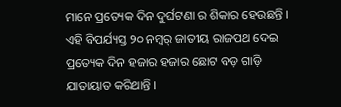ମାନେ ପ୍ରତ୍ୟେକ ଦିନ ଦୁର୍ଘଟଣା ର ଶିକାର ହେଉଛନ୍ତି । ଏହି ବିପର୍ଯ୍ୟସ୍ତ ୨୦ ନମ୍ୱର୍ ଜାତୀୟ ରାଜପଥ ଦେଇ ପ୍ରତ୍ୟେକ ଦିନ ହଜାର ହଜାର ଛୋଟ ବଡ଼ ଗାଡ଼ି ଯାତାୟାତ କରିଥାନ୍ତି ।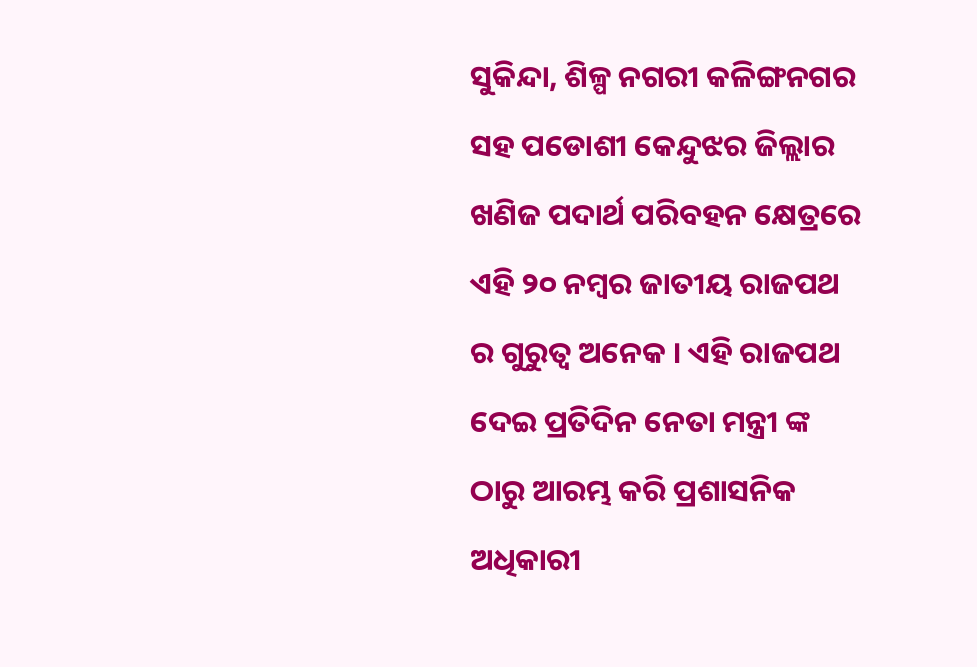ସୁକିନ୍ଦା, ଶିଳ୍ପ ନଗରୀ କଳିଙ୍ଗନଗର ସହ ପଡୋଶୀ କେନ୍ଦୁଝର ଜିଲ୍ଲାର ଖଣିଜ ପଦାର୍ଥ ପରିବହନ କ୍ଷେତ୍ରରେ ଏହି ୨୦ ନମ୍ବର ଜାତୀୟ ରାଜପଥ ର ଗୁରୁତ୍ୱ ଅନେକ । ଏହି ରାଜପଥ ଦେଇ ପ୍ରତିଦିନ ନେତା ମନ୍ତ୍ରୀ ଙ୍କ ଠାରୁ ଆରମ୍ଭ କରି ପ୍ରଶାସନିକ ଅଧିକାରୀ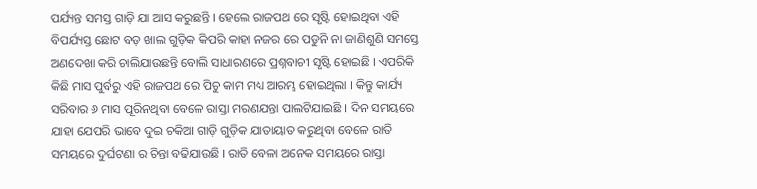ପର୍ଯ୍ୟନ୍ତ ସମସ୍ତ ଗାଡ଼ି ଯା ଆସ କରୁଛନ୍ତି । ହେଲେ ରାଜପଥ ରେ ସୃଷ୍ଟି ହୋଇଥିବା ଏହି ବିପର୍ଯ୍ୟସ୍ତ ଛୋଟ ବଡ଼ ଖାଲ ଗୁଡ଼ିକ କିପରି କାହା ନଜର ରେ ପଡୁନି ନା ଜାଣିଶୁଣି ସମସ୍ତେ ଅଣଦେଖା କରି ଚାଲିଯାଉଛନ୍ତି ବୋଲି ସାଧାରଣରେ ପ୍ରଶ୍ନବାଚୀ ସୃଷ୍ଟି ହୋଇଛି । ଏପରିକି କିଛି ମାସ ପୁର୍ବରୁ ଏହି ରାଜପଥ ରେ ପିଚୁ କାମ ମଧ୍ୟ ଆରମ୍ଭ ହୋଇଥିଲା । କିନ୍ତୁ କାର୍ଯ୍ୟ ସରିବାର ୬ ମାସ ପୂରିନଥିବା ବେଳେ ରାସ୍ତା ମରଣଯନ୍ତା ପାଲଟିଯାଇଛି । ଦିନ ସମୟରେ ଯାହା ଯେପରି ଭାବେ ଦୁଇ ଚକିଆ ଗାଡ଼ି ଗୁଡ଼ିକ ଯାତାୟାତ କରୁଥିବା ବେଳେ ରାତି ସମୟରେ ଦୁର୍ଘଟଣା ର ଚିନ୍ତା ବଢିଯାଉଛି । ରାତି ବେଳା ଅନେକ ସମୟରେ ରାସ୍ତା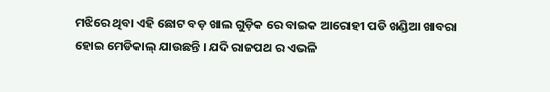ମଝିରେ ଥିବା ଏହି ଛୋଟ ବଡ଼ ଖାଲ ଗୁଡ଼ିକ ରେ ବାଇକ ଆରୋହୀ ପଡି ଖଣ୍ଡିଆ ଖାବରା ହୋଇ ମେଡିକାଲ୍ ଯାଉଛନ୍ତି । ଯଦି ରାଜପଥ ର ଏଭଳି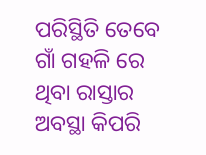ପରିସ୍ଥିତି ତେବେ ଗାଁ ଗହଳି ରେ ଥିବା ରାସ୍ତାର ଅବସ୍ଥା କିପରି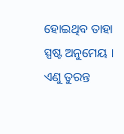ହୋଇଥିବ ତାହା ସ୍ପଷ୍ଟ ଅନୁମେୟ । ଏଣୁ ତୁରନ୍ତ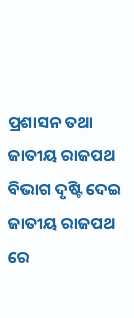ପ୍ରଶାସନ ତଥା ଜାତୀୟ ରାଜପଥ ବିଭାଗ ଦୃଷ୍ଟି ଦେଇ ଜାତୀୟ ରାଜପଥ ରେ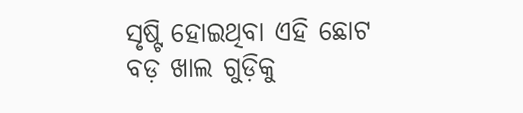ସୃଷ୍ଟି ହୋଇଥିବା ଏହି ଛୋଟ ବଡ଼ ଖାଲ ଗୁଡ଼ିକୁ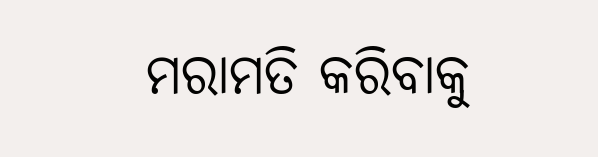ମରାମତି କରିବାକୁ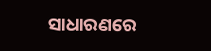ସାଧାରଣରେ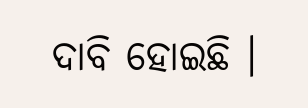ଦାବି ହୋଇଛି ।